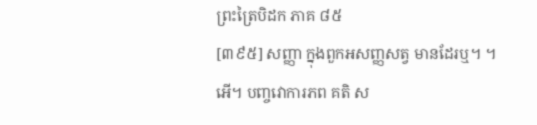ព្រះត្រៃបិដក ភាគ ៨៥
[៣៩៥] សញ្ញា ក្នុងពួកអសញ្ញសត្វ មានដែរឬ។ ។អើ។ បញ្ចវោការភព គតិ ស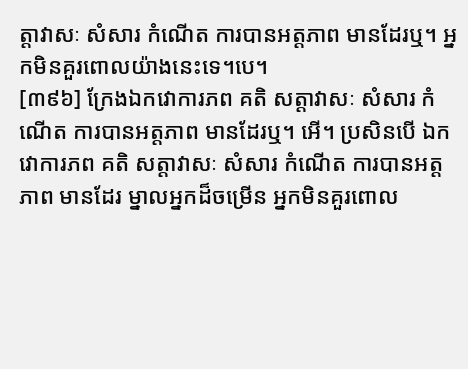ត្តាវាសៈ សំសារ កំណើត ការបានអត្តភាព មានដែរឬ។ អ្នកមិនគួរពោលយ៉ាងនេះទេ។បេ។
[៣៩៦] ក្រែងឯកវោការភព គតិ សត្តាវាសៈ សំសារ កំណើត ការបានអត្តភាព មានដែរឬ។ អើ។ ប្រសិនបើ ឯកវោការភព គតិ សត្តាវាសៈ សំសារ កំណើត ការបានអត្តភាព មានដែរ ម្នាលអ្នកដ៏ចម្រើន អ្នកមិនគួរពោល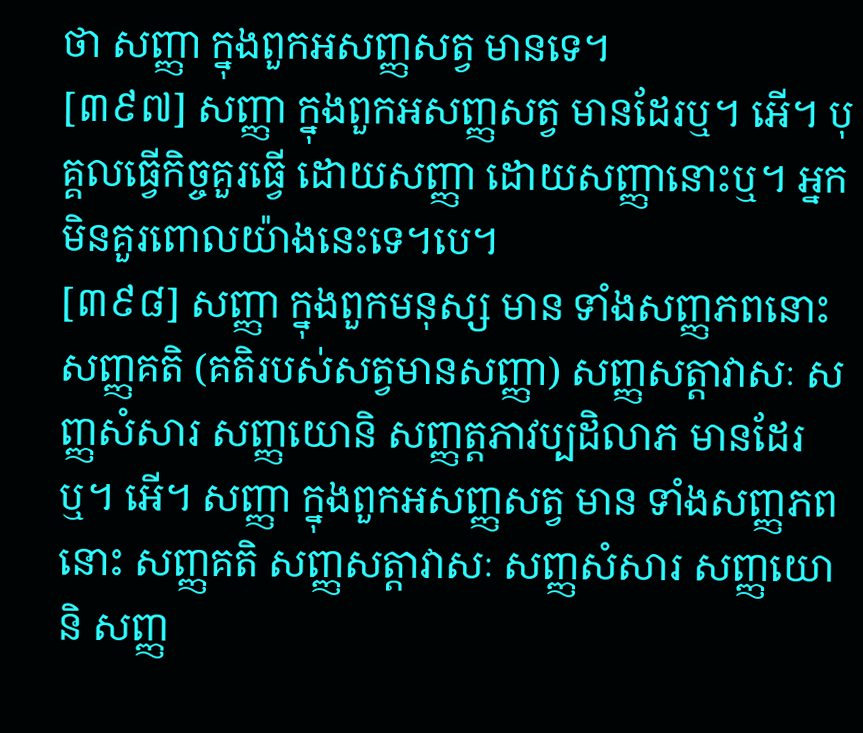ថា សញ្ញា ក្នុងពួកអសញ្ញសត្វ មានទេ។
[៣៩៧] សញ្ញា ក្នុងពួកអសញ្ញសត្វ មានដែរឬ។ អើ។ បុគ្គលធើ្វកិច្ចគួរធើ្វ ដោយសញ្ញា ដោយសញ្ញានោះឬ។ អ្នកមិនគួរពោលយ៉ាងនេះទេ។បេ។
[៣៩៨] សញ្ញា ក្នុងពួកមនុស្ស មាន ទាំងសញ្ញភពនោះ សញ្ញគតិ (គតិរបស់សត្វមានសញ្ញា) សញ្ញសត្តាវាសៈ សញ្ញសំសារ សញ្ញយោនិ សញ្ញត្តភាវប្បដិលាភ មានដែរឬ។ អើ។ សញ្ញា ក្នុងពួកអសញ្ញសត្វ មាន ទាំងសញ្ញភព នោះ សញ្ញគតិ សញ្ញសត្តាវាសៈ សញ្ញសំសារ សញ្ញយោនិ សញ្ញ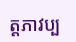ត្តភាវប្ប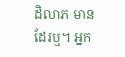ដិលាភ មានដែរឬ។ អ្នក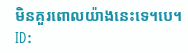មិនគួរពោលយ៉ាងនេះទេ។បេ។
ID: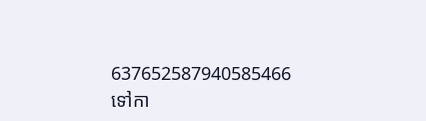637652587940585466
ទៅកា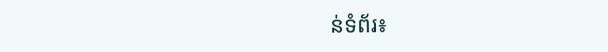ន់ទំព័រ៖